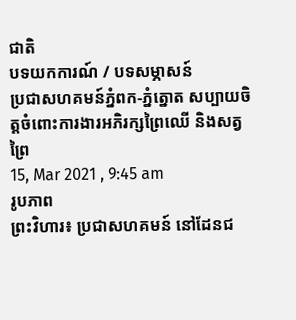ជាតិ
បទយកការណ៍ / បទសម្ភាសន៍
ប្រជាសហគមន៍ភ្នំពក-ភ្នំត្នោត សប្បាយចិត្តចំពោះការងារអភិរក្សព្រៃឈើ និងសត្វព្រៃ
15, Mar 2021 , 9:45 am
រូបភាព
ព្រះវិហារ៖ ប្រជាសហគមន៍ នៅដែនជ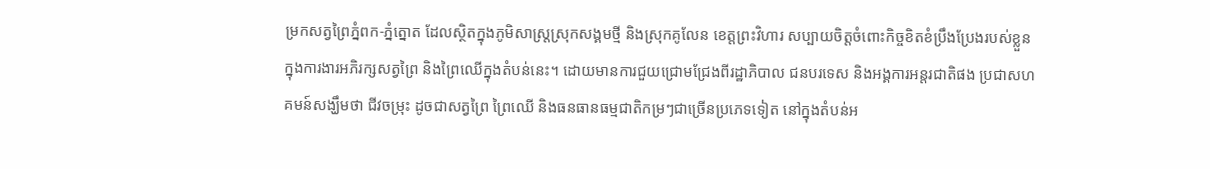ម្រកសត្វព្រៃភ្នំពក-ភ្នំត្នោត ដែលស្ថិតក្នុងភូមិសាស្ត្រស្រុកសង្គមថ្មី និងស្រុកគូលែន ខេត្តព្រះវិហារ សប្បាយចិត្តចំពោះកិច្ចខិតខំប្រឹងប្រែងរបស់ខ្លួន ក្នុងការងារអភិរក្សសត្វព្រៃ និងព្រៃឈើក្នុងតំបន់នេះ។ ដោយមានការជួយជ្រោមជ្រែងពីរដ្ឋាភិបាល ជនបរទេស និងអង្គការអន្តរជាតិផង ប្រជាសហគមន៍សង្ឃឹមថា ជីវចម្រុះ ដូចជាសត្វព្រៃ ព្រៃឈើ និងធនធានធម្មជាតិកម្រៗជាច្រើនប្រភេទទៀត នៅក្នុងតំបន់អ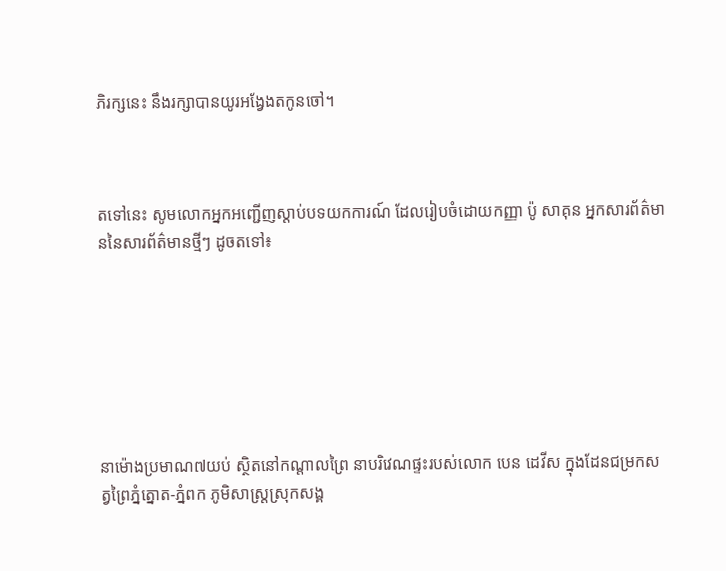ភិរក្សនេះ នឹងរក្សាបានយូរអង្វែងតកូនចៅ។



តទៅនេះ សូមលោកអ្នកអញ្ជើញស្ដាប់បទយកការណ៍ ដែលរៀបចំដោយកញ្ញា ប៉ូ សាគុន អ្នកសារព័ត៌មាននៃសារព័ត៌មានថ្មីៗ ដូចតទៅ៖







នាម៉ោងប្រមាណ៧យប់ ស្ថិតនៅកណ្ដាលព្រៃ នាបរិវេណផ្ទះរបស់លោក បេន ដេវីស ក្នុងដែនជម្រកសត្វព្រៃភ្នំត្នោត-ភ្នំពក ភូមិសាស្ត្រស្រុកសង្គ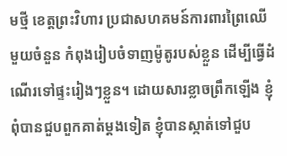មថ្មី ខេត្តព្រះវិហារ ប្រជាសហគមន៍ការពារព្រៃឈើមួយចំនួន កំពុងរៀបចំទាញម៉ូតូរបស់ខ្លួន ដើម្បីធ្វើដំណើរទៅផ្ទះរៀងៗខ្លួន។ ដោយសារខ្លាចព្រឹកឡើង ខ្ញុំពុំបានជួបពួកគាត់ម្ដងទៀត ខ្ញុំបានស្កាត់ទៅជួប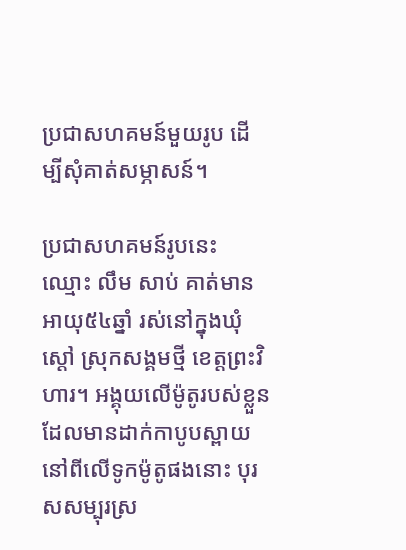ប្រជាសហគមន៍មួយរូប ដើម្បីសុំគាត់សម្ភាសន៍។

ប្រជាសហគមន៍រូបនេះ ឈ្មោះ លឹម សាប់ គាត់មានអាយុ៥៤ឆ្នាំ រស់នៅក្នុងឃុំស្ដៅ ស្រុកសង្គមថ្មី ខេត្តព្រះវិហារ។ អង្គុយលើម៉ូតូរបស់ខ្លួន ដែលមានដាក់កាបូបស្ពាយនៅពីលើទូកម៉ូតូផងនោះ បុរសសម្បុរស្រ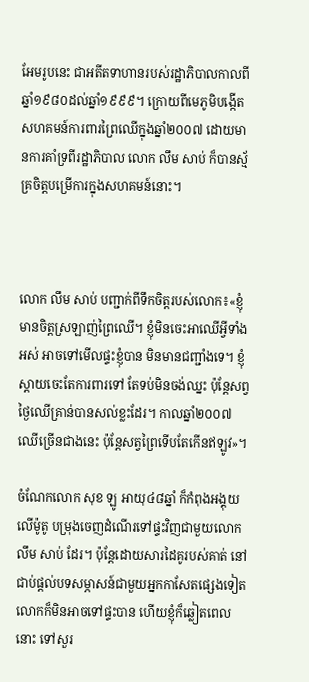អែមរូបនេះ ជាអតីតទាហានរបស់រដ្ឋាភិបាលកាលពីឆ្នាំ១៩៨០ដល់ឆ្នាំ១៩៩៩។ ក្រោយពីមេភូមិបង្កើតសហគមន៍ការពារព្រៃឈើក្នុងឆ្នាំ២០០៧ ដោយមានការគាំទ្រពីរដ្ឋាភិបាល លោក លឹម សាប់ ក៏បានស្ម័គ្រចិត្តបម្រើការក្នុងសហគមន៍នោះ។



លោក លឹម សាប់ បញ្ជាក់ពីទឹកចិត្តរបស់លោក៖«ខ្ញុំមានចិត្តស្រឡាញ់ព្រៃឈើ។ ខ្ញុំមិនចេះអាឈើអ្វីទាំងអស់ អាចទៅមើលផ្ទះខ្ញុំបាន មិនមានជញ្ជាំងទេ។ ខ្ញុំស្ដាយចេះតែការពារទៅ តែទប់មិនចង់ឈ្នះ ប៉ុន្តែសព្វថ្ងៃឈើគ្រាន់បានសល់ខ្លះដែរ។ កាលឆ្នាំ២០០៧ ឈើច្រើនជាងនេះ ប៉ុន្តែសត្វព្រៃទើបតែកើនឥឡូវ»។

ចំណែកលោក សុខ ឡូ អាយុ៤៨ឆ្នាំ ក៏កំពុងអង្គុយលើម៉ូតូ បម្រុងចេញដំណើរទៅផ្ទះវិញជាមួយលោក លឹម សាប់ ដែរ។ ប៉ុន្តែដោយសារដៃគូរបស់គាត់ នៅជាប់ផ្ដល់បទសម្ភាសន៍ជាមួយអ្នកកាសែតផ្សេងទៀត លោកក៏មិនអាចទៅផ្ទះបាន ហើយខ្ញុំក៏ឆ្លៀតពេលនោះ ទៅសួរ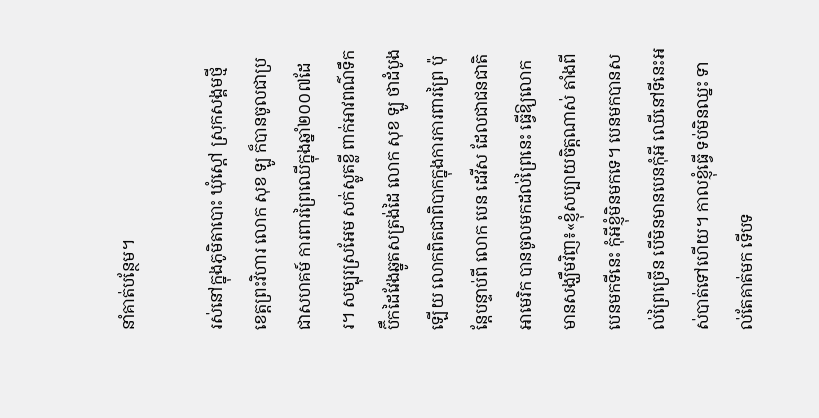នាំគាត់បន្ថែម។

រស់នៅក្នុងភូមិតាបោះ ឃុំស្ដៅ ស្រុកសង្គមថ្មី ខេត្តព្រះវិហារ លោក សុខ ឡូ ក៏បានចូលជាប្រជាសហគម៍ ការពារព្រៃឈើក្នុងឆ្នាំ២០០៧ដែរ។ សម្បុរស្រអែម សក់ស្លូតខ្លី ពាក់អាវពណ៌ទឹកប៊ឹកដៃវែងឆ្នូតសត្រង់ដៃ លោក សុខ ឡូ ថាដំបូងឡើយ លោកពិតជាពិបាកក្នុងការការពារព្រៃ ប៉ុន្តែបន្ទាប់ពី លោក បេន ដេវីស ដែលជាជនជាតិអាមេរិក បានចូលមកដល់ព្រៃនេះ ធ្វើឱ្យលោកមានសង្ឃឹមវិញ៖«ខ្ញុំសប្បាយចិត្តណាស់ តាំងពីបេនមកទីនេះ កុំអីខ្ញុំមិនមកទេ។ បេនមកបានសល់ព្រៃច្រើន បើមិនមានបេនកុំអី ឈើនៅទីនេះអស់បាត់ទៅហើយ។ កាលខ្ញុំធ្វើ ទប់មិនឈ្នះ ទាល់តែគាត់មក ទើបទ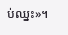ប់ឈ្នះ»។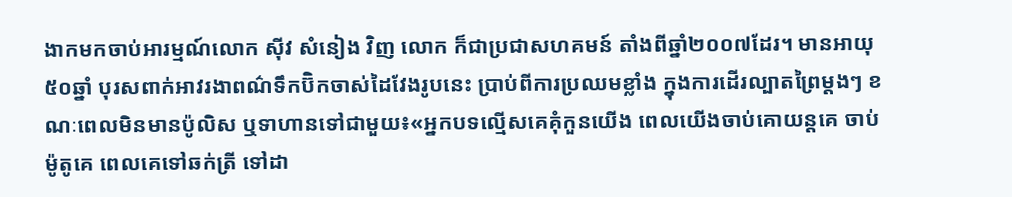ងាកមកចាប់អារម្មណ៍លោក ស៊ីវ សំនៀង វិញ លោក ក៏ជាប្រជាសហគមន៍ តាំងពីឆ្នាំ២០០៧ដែរ។ មានអាយុ៥០ឆ្នាំ បុរសពាក់អាវរងាពណ៌ទឹកប៊ិកចាស់ដៃវែងរូបនេះ ប្រាប់ពីការប្រឈមខ្លាំង ក្នុងការដើរល្បាតព្រៃម្ដងៗ ខណៈពេលមិនមានប៉ូលិស ឬទាហានទៅជាមួយ៖«អ្នកបទល្មើសគេគុំកួនយើង ពេលយើងចាប់គោយន្តគេ ចាប់ម៉ូតូគេ ពេលគេទៅឆក់ត្រី ទៅដា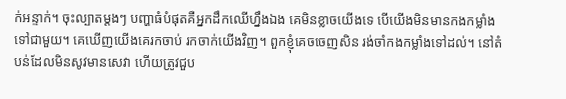ក់អន្ទាក់។ ចុះល្បាតម្ដងៗ បញ្ហាធំបំផុតគឺអ្នកដឹកឈើហ្នឹងឯង គេមិនខ្លាចយើងទេ បើយើងមិនមានកងកម្លាំងទៅជាមួយ។ គេឃើញយើងគេរកចាប់ រកចាក់យើងវិញ។ ពួកខ្ញុំគេចចេញសិន រង់ចាំកងកម្លាំងទៅដល់។ នៅតំបន់ដែលមិនសូវមានសេវា ហើយត្រូវជួប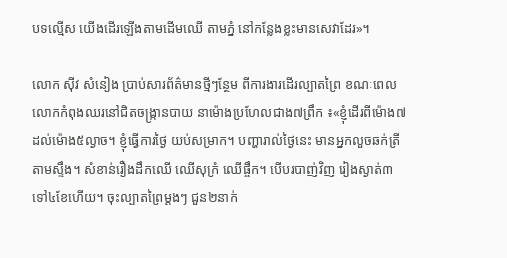បទល្មើស យើងដើរឡើងតាមដើមឈើ តាមភ្នំ នៅកន្លែងខ្លះមានសេវាដែរ»។

លោក ស៊ីវ សំនៀង ប្រាប់សារព័ត៌មានថ្មីៗន្ថែម ពីការងារដើរល្បាតព្រៃ ខណៈពេលលោកកំពុងឈរនៅជិតចង្ក្រានបាយ នាម៉ោងប្រហែលជាង៧ព្រឹក ៖«ខ្ញុំដើរពីម៉ោង៧ ដល់ម៉ោង៥ល្ងាច។ ខ្ញុំធ្វើការថ្ងៃ យប់សម្រាក។ បញ្ហារាល់ថ្ងៃនេះ មានអ្នកលួចឆក់ត្រីតាមស្ទឹង។ សំខាន់រឿងដឹកឈើ ឈើសុក្រំ ឈើផ្ចឹក។ បើបរបាញ់វិញ រៀងស្ងាត់៣ ទៅ៤ខែហើយ។ ចុះល្បាតព្រៃម្ដងៗ ជួន២នាក់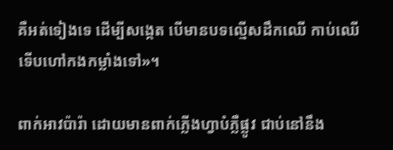គឺអត់ទៀងទេ ដើម្បីសង្កេត បើមានបទល្មើសដឹកឈើ កាប់ឈើ ទើបហៅកងកម្លាំងទៅ»។

ពាក់អាវប៉ារ៉ា ដោយមានពាក់ភ្លើងហ្វាបំភ្លឺផ្លូវ ជាប់នៅនឹង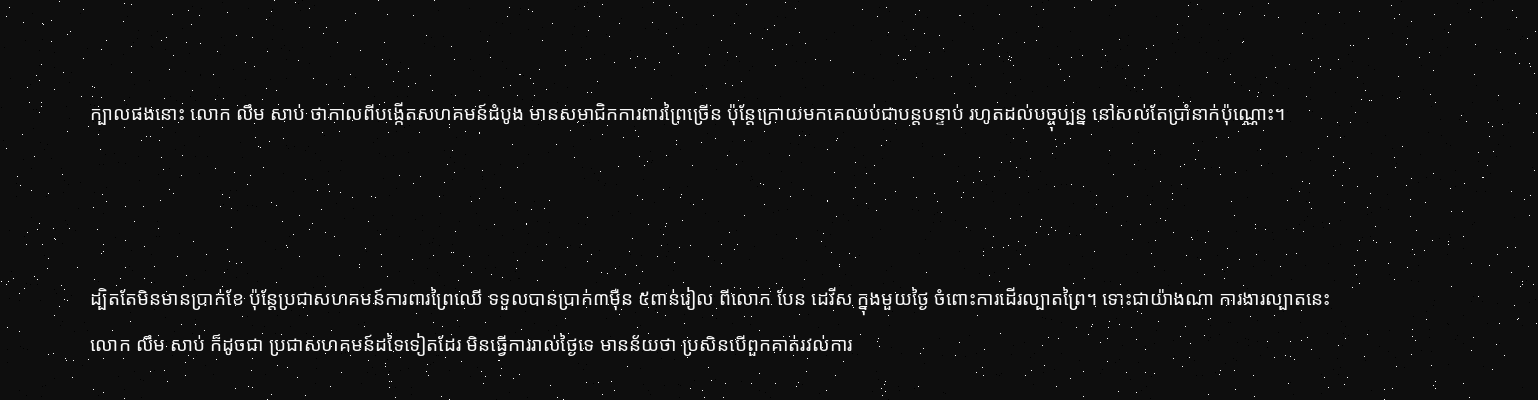ក្បាលផងនោះ លោក លឹម សាប់ ថាកាលពីបង្កើតសហគមន៍ដំបូង មានសមាជិកការពារព្រៃច្រើន ប៉ុន្តែក្រោយមកគេឈប់ជាបន្តបន្ទាប់ រហូតដល់បច្ចុប្បន្ន នៅសល់តែប្រាំនាក់ប៉ុណ្ណោះ។



ដ្បិតតែមិនមានប្រាក់ខែ ប៉ុន្តែប្រជាសហគមន៍ការពារព្រៃឈើ ទទួលបានប្រាក់៣ម៉ឺន ៥ពាន់រៀល ពីលោក បែន ដេវីស ក្នុងមួយថ្ងៃ ចំពោះការដើរល្បាតព្រៃ។ ទោះជាយ៉ាងណា ការងារល្បាតនេះ លោក លឹម សាប់ ក៏ដូចជា ប្រជាសហគមន៍ដទៃទៀតដែរ មិនធ្វើការរាល់ថ្ងៃទេ មានន័យថា ប្រសិនបើពួកគាត់រវល់ការ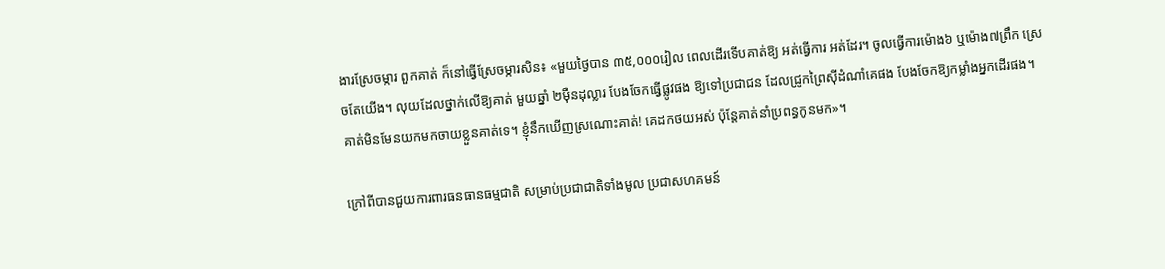ងារស្រែចម្ការ ពួកគាត់ ក៏នៅធ្វើស្រែចម្ការសិន៖ «មួយថ្ងៃបាន ៣៥,០០០រៀល ពេលដើរទើបគាត់ឱ្យ អត់ធ្វើការ អត់ដែរ។ ចូលធ្វើការម៉ោង៦ ឬម៉ោង៧ព្រឹក ស្រេចតែយើង។ លុយដែលថ្នាក់លើឱ្យគាត់ មួយឆ្នាំ ២ម៉ឺនដុល្លារ បែងចែកធ្វើផ្លូវផង ឱ្យទៅប្រជាជន ដែលជ្រូកព្រៃស៊ីដំណាំគេផង បែងចែកឱ្យកម្លាំងអ្នកដើរផង។ គាត់មិនមែនយកមកចាយខ្លួនគាត់ទេ។ ខ្ញុំនឹកឃើញស្រណោះគាត់! គេដកថយអស់ ប៉ុន្តែគាត់នាំប្រពន្ធកូនមក»។

ក្រៅពីបានជួយការពារធនធានធម្មជាតិ សម្រាប់ប្រជាជាតិទាំងមូល ប្រជាសហគមន៍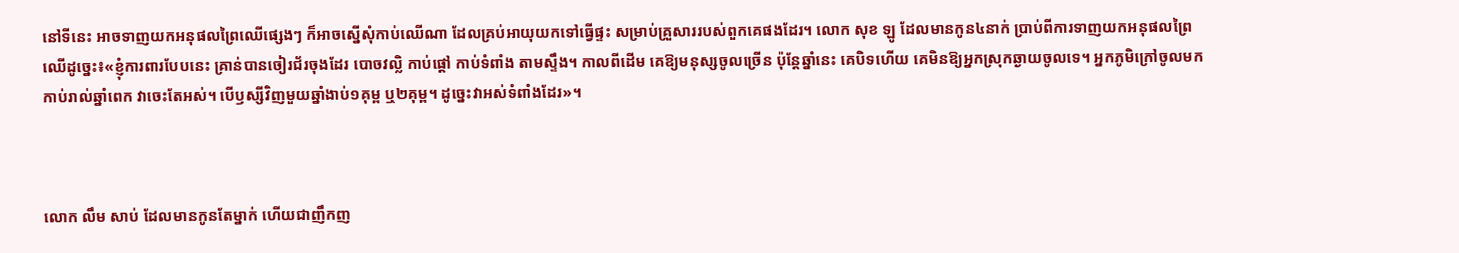នៅទីនេះ អាចទាញយកអនុផលព្រៃឈើផ្សេងៗ ក៏អាចស្នើសុំកាប់ឈើណា ដែលគ្រប់អាយុយកទៅធ្វើផ្ទះ សម្រាប់គ្រួសាររបស់ពួកគេផងដែរ។ លោក សុខ ឡូ ដែលមានកូន៤នាក់ ប្រាប់ពីការទាញយកអនុផលព្រៃឈើដូច្នេះ៖«ខ្ញុំការពារបែបនេះ គ្រាន់បានចៀរជ័រចុងដែរ បោចវល្លិ កាប់ផ្ដៅ កាប់ទំពាំង តាមស្ទឹង។ កាលពីដើម គេឱ្យមនុស្សចូលច្រើន ប៉ុន្តែឆ្នាំនេះ គេបិទហើយ គេមិនឱ្យអ្នកស្រុកឆ្ងាយចូលទេ។ អ្នកភូមិក្រៅចូលមកកាប់រាល់ឆ្នាំពេក វាចេះតែអស់។ បើឫស្សីវិញមួយឆ្នាំងាប់១គុម្ព ឬ២គុម្ព។ ដូច្នេះវាអស់ទំពាំងដែរ»។



លោក លឹម សាប់ ដែលមានកូនតែម្នាក់ ហើយជាញឹកញ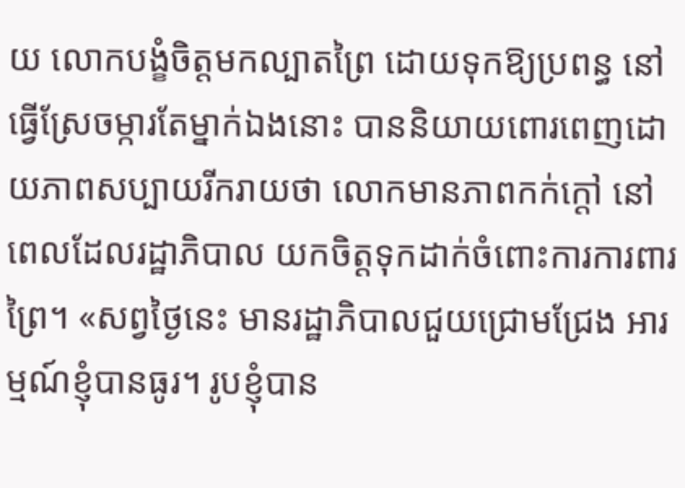យ លោកបង្ខំចិត្តមកល្បាតព្រៃ ដោយទុកឱ្យប្រពន្ធ នៅធ្វើស្រែចម្ការតែម្នាក់ឯងនោះ បាននិយាយពោរពេញដោយភាពសប្បាយរីករាយថា លោកមានភាពកក់ក្ដៅ នៅពេលដែលរដ្ឋាភិបាល យកចិត្តទុកដាក់ចំពោះការការពារព្រៃ។ «សព្វថ្ងៃនេះ មានរដ្ឋាភិបាលជួយជ្រោមជ្រែង អារម្មណ៍ខ្ញុំបានធូរ។ រូបខ្ញុំបាន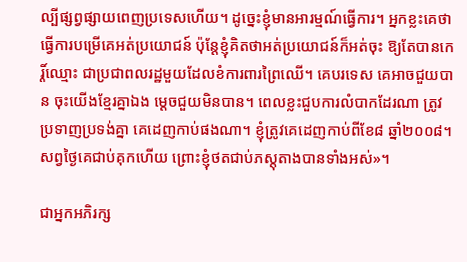ល្បីផ្សព្វផ្សាយពេញប្រទេសហើយ។ ដូច្នេះខ្ញុំមានអារម្មណ៍ធ្វើការ។ អ្នកខ្លះគេថា ធ្វើការបម្រើគេអត់ប្រយោជន៍ ប៉ុន្តែខ្ញុំគិតថាអត់ប្រយោជន៍ក៏អត់ចុះ ឱ្យតែបានកេរ្ដិ៍ឈ្មោះ ជាប្រជាពលរដ្ឋមួយដែលខំការពារព្រៃឈើ។ គេបរទេស គេអាចជួយបាន ចុះយើងខ្មែរគ្នាឯង ម្ដេចជួយមិនបាន។ ពេលខ្លះជួបការលំបាកដែរណា ត្រូវប្រទាញប្រទង់គ្នា គេដេញកាប់ផងណា។ ខ្ញុំត្រូវគេដេញកាប់ពីខែ៨ ឆ្នាំ២០០៨។ សព្វថ្ងៃគេជាប់គុកហើយ ព្រោះខ្ញុំថតជាប់ភស្តុតាងបានទាំងអស់»។

ជាអ្នកអភិរក្ស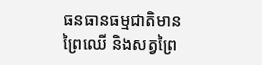ធនធានធម្មជាតិមានព្រៃឈើ និងសត្វព្រៃ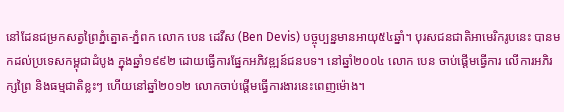នៅដែនជម្រកសត្វព្រៃភ្នំត្នោត-ភ្នំពក លោក បេន ដេវីស (Ben Devis) បច្ចុប្បន្នមានអាយុ៥៤ឆ្នាំ។ បុរសជនជាតិអាមេរិករូបនេះ បានមកដល់ប្រទេសកម្ពុជាដំបូង ក្នុងឆ្នាំ១៩៩២ ដោយធ្វើការផ្នែកអភិវឌ្ឍន៍ជនបទ។ នៅឆ្នាំ២០០៤ លោក បេន ចាប់ផ្ដើមធ្វើការ លើការអភិរក្សព្រៃ និងធម្មជាតិខ្លះៗ ហើយនៅឆ្នាំ២០១២ លោកចាប់ផ្ដើមធ្វើការងារនេះពេញម៉ោង។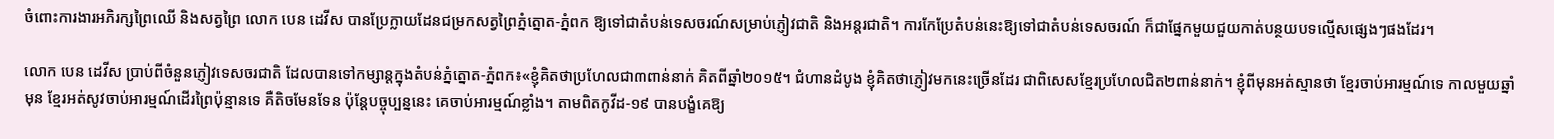ចំពោះការងារអភិរក្សព្រៃឈើ និងសត្វព្រៃ លោក បេន ដេវីស បានប្រែក្លាយដែនជម្រកសត្វព្រៃភ្នំត្នោត-ភ្នំពក ឱ្យទៅជាតំបន់ទេសចរណ៍សម្រាប់ភ្ញៀវជាតិ និងអន្តរជាតិ។ ការកែប្រែតំបន់នេះឱ្យទៅជាតំបន់ទេសចរណ៍ ក៏ជាផ្នែកមួយជួយកាត់បន្ថយបទល្មើសផ្សេងៗផងដែរ។

លោក បេន ដេវីស ប្រាប់ពីចំនួនភ្ញៀវទេសចរជាតិ ដែលបានទៅកម្សាន្តក្នុងតំបន់ភ្នំត្នោត-ភ្នំពក៖«ខ្ញុំគិតថាប្រហែលជា៣ពាន់នាក់ គិតពីឆ្នាំ២០១៥។ ជំហានដំបូង ខ្ញុំគិតថាភ្ញៀវមកនេះច្រើនដែរ ជាពិសេសខ្មែរប្រហែលជិត២ពាន់នាក់។ ខ្ញុំពីមុនអត់ស្មានថា ខ្មែរចាប់អារម្មណ៍ទេ កាលមួយឆ្នាំមុន ខ្មែរអត់សូវចាប់អារម្មណ៍ដើរព្រៃប៉ុន្មានទេ គឺតិចមែនទែន ប៉ុន្តែបច្ចុប្បន្ននេះ គេចាប់អារម្មណ៍ខ្លាំង។ តាមពិតកូវីដ-១៩ បានបង្ខំគេឱ្យ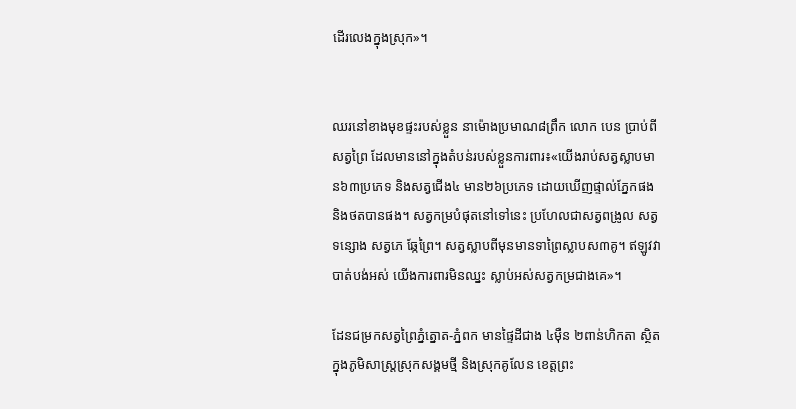ដើរលេងក្នុងស្រុក»។


ឈរនៅខាងមុខផ្ទះរបស់ខ្លួន នាម៉ោងប្រមាណ៨ព្រឹក លោក បេន ប្រាប់ពីសត្វព្រៃ ដែលមាននៅក្នុងតំបន់របស់ខ្លួនការពារ៖«យើងរាប់សត្វស្លាបមាន៦៣ប្រភេទ និងសត្វជើង៤ មាន២៦ប្រភេទ ដោយឃើញផ្ទាល់ភ្នែកផង និងថតបានផង។ សត្វកម្របំផុតនៅទៅនេះ ប្រហែលជាសត្វពង្រូល សត្វទន្សោង សត្វភេ ឆ្កែព្រៃ។ សត្វស្លាបពីមុនមានទាព្រៃស្លាបស៣គូ។ ឥឡូវវាបាត់បង់អស់ យើងការពារមិនឈ្នះ ស្លាប់អស់សត្វកម្រជាងគេ»។

ដែនជម្រកសត្វព្រៃភ្នំត្នោត-ភ្នំពក មានផ្ទៃដីជាង ៤ម៉ឺន ២ពាន់ហិកតា ស្ថិតក្នុងភូមិសាស្ត្រស្រុកសង្គមថ្មី និងស្រុកគូលែន ខេត្តព្រះ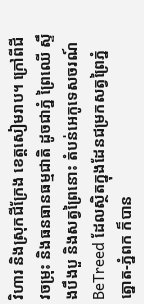វិហារ និងស្រុកជីក្រែង ខេត្តសៀមរាប។ ក្រៅពីជីវចម្រុះ និងធនធានធម្មជាតិ ដូចជាភ្នំ ព្រៃឈើ ស្ទឹងបឹងបួ និងសត្វព្រៃនោះ តំបន់អេកូទេសចរណ៍ BeTreed ដែលស្ថិតក្នុងដែនជម្រកសត្វព្រៃភ្នំត្នោត-ភ្នំពក ក៏បាន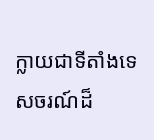ក្លាយជាទីតាំងទេសចរណ៍ដ៏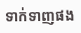ទាក់ទាញផង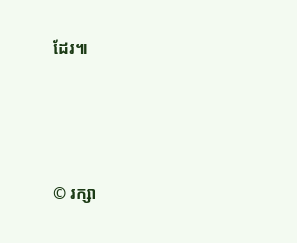ដែរ៕




© រក្សា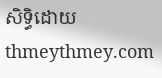សិទ្ធិដោយ thmeythmey.com